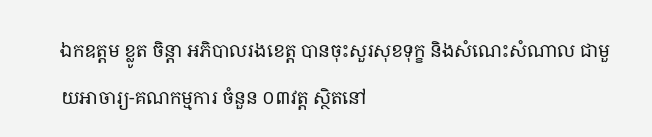ឯកឧត្តម ខ្លូត ចិន្តា អភិបាលរងខេត្ត បានចុះសួរសុខទុក្ខ និងសំណេះសំណាល ជាមួយអាចារ្យ-គណកម្មការ ចំនួន ០៣វត្ត ស្ថិតនៅ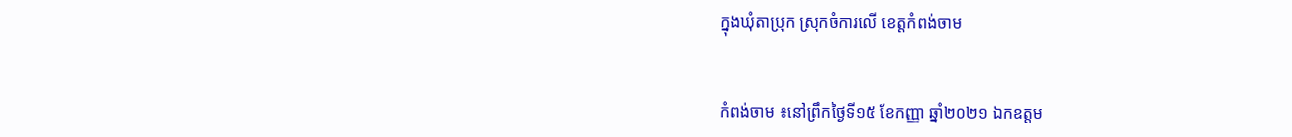ក្នុងឃុំតាប្រុក ស្រុកចំការលើ ខេត្តកំពង់ចាម


កំពង់ចាម ៖នៅព្រឹកថ្ងៃទី១៥ ខែកញ្ញា ឆ្នាំ២០២១ ឯកឧត្តម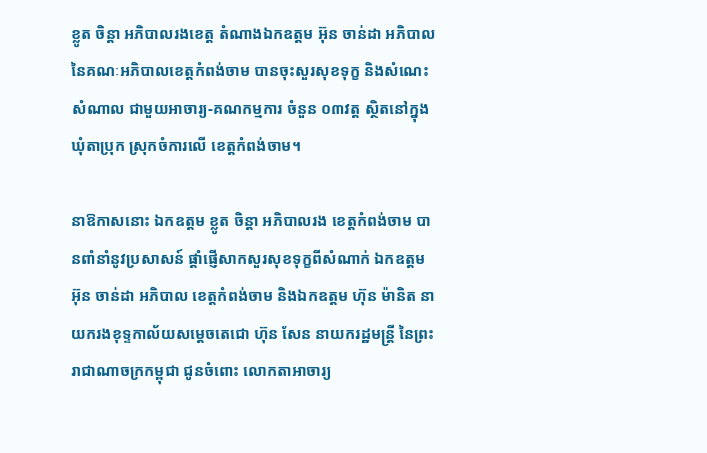ខ្លូត ចិន្តា អភិបាលរងខេត្ត តំណាងឯកឧត្តម អ៊ុន ចាន់ដា អភិបាលនៃគណៈអភិបាលខេត្តកំពង់ចាម បានចុះសួរសុខទុក្ខ និងសំណេះសំណាល ជាមួយអាចារ្យ-គណកម្មការ ចំនួន ០៣វត្ត ស្ថិតនៅក្នុងឃុំតាប្រុក ស្រុកចំការលើ ខេត្តកំពង់ចាម។

នាឱកាសនោះ ឯកឧត្តម ខ្លូត ចិន្តា អភិបាលរង ខេត្តកំពង់ចាម បានពាំនាំនូវប្រសាសន៍ ផ្ដាំផ្ញើសាកសួរសុខទុក្ខពីសំណាក់ ឯកឧត្តម អ៊ុន ចាន់ដា អភិបាល ខេត្តកំពង់ចាម និងឯកឧត្តម ហ៊ុន ម៉ានិត នាយករងខុទ្ទកាល័យសម្តេចតេជោ ហ៊ុន សែន នាយករដ្ឋមន្ត្រី នៃព្រះរាជាណាចក្រកម្ពុជា ជូនចំពោះ លោកតាអាចារ្យ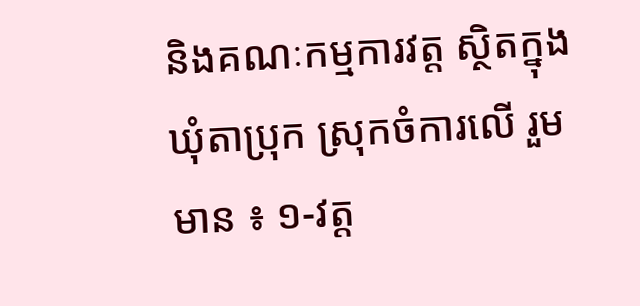និងគណៈកម្មការវត្ត ស្ថិតក្នុងឃុំតាប្រុក ស្រុកចំការលើ រួមមាន ៖ ១-វត្ត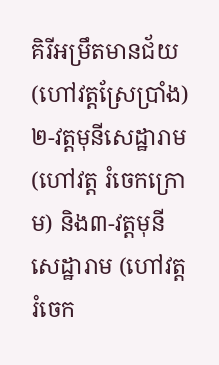គិរីអម្រឹតមានជ័យ (ហៅវត្តស្រែប្រាំង) ២-វត្តមុនីសេដ្ឋារាម(ហៅវត្ត រំចេកក្រោម) និង៣-វត្តមុនីសេដ្ឋារាម (ហៅវត្តរំចេក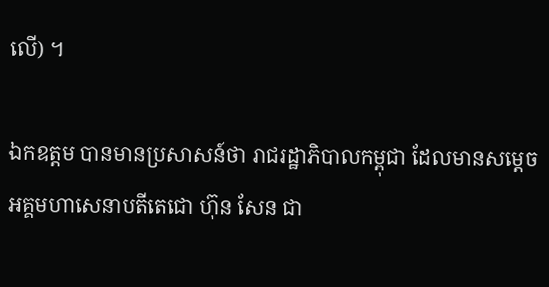លើ) ។

ឯកឧត្តម បានមានប្រសាសន៍ថា រាជរដ្ឋាភិបាលកម្ពុជា ដែលមានសម្តេចអគ្គមហាសេនាបតីតេជោ ហ៊ុន សែន ជា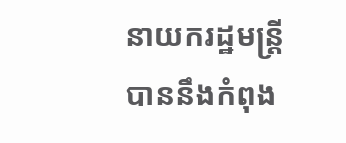នាយករដ្ឋមន្ត្រី បាននឹងកំពុង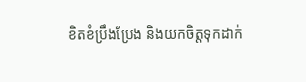ខិតខំប្រឹងប្រែង និងយកចិត្តទុកដាក់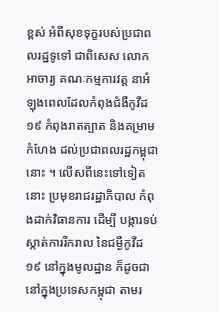ខ្ពស់ អំពីសុខទុក្ខរបស់ប្រជាពលរដ្ឋទូទៅ ជាពិសេស លោកអាចារ្យ គណៈកម្មការវត្ត នាអំឡុងពេលដែលកំពុងជំងឺកូវីដ ១៩ កំពុងរាតត្បាត និងគម្រាមកំហែង ដល់ប្រជាពលរដ្ឋកម្ពុជានោះ ។ លើសពីនេះទៅទៀតនោះ ប្រមុខរាជរដ្ឋាភិបាល កំពុងដាក់វិធានការ ដើម្បី បង្ការទប់ស្កាត់ការរីករាល នៃជម្ងឺកូវីដ ១៩ នៅក្នុងមូលដ្ឋាន ក៏ដូចជា នៅក្នុងប្រទេសកម្ពុជា តាមរ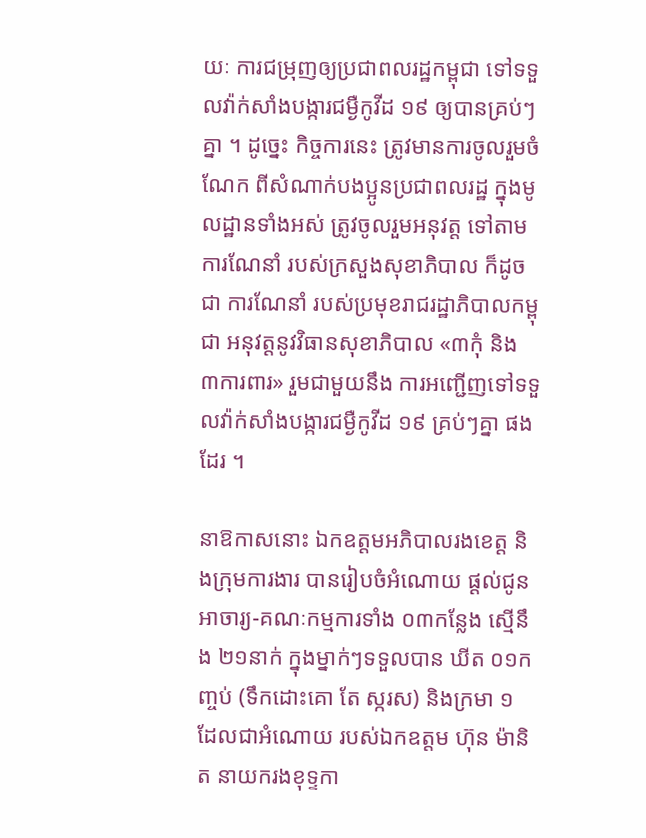យៈ ការជម្រុញឲ្យប្រជាពលរដ្ឋកម្ពុជា ទៅទទួលវ៉ាក់សាំងបង្ការជម្ងឺកូវីដ ១៩ ឲ្យបានគ្រប់ៗគ្នា ។ ដូច្នេះ កិច្ចការនេះ ត្រូវមានការចូលរួមចំណែក ពីសំណាក់បងប្អូនប្រជាពលរដ្ឋ ក្នុងមូលដ្ឋានទាំងអស់ ត្រូវចូលរួមអនុវត្ត ទៅតាមការណែនាំ របស់ក្រសួងសុខាភិបាល ក៏ដូចជា ការណែនាំ របស់ប្រមុខរាជរដ្ឋាភិបាលកម្ពុជា អនុវត្តនូវវិធានសុខាភិបាល «៣កុំ និង ៣ការពារ» រួមជាមួយនឹង ការអញ្ជើញទៅទទួលវ៉ាក់សាំងបង្ការជម្ងឺកូវីដ ១៩ គ្រប់ៗគ្នា ផងដែរ ។

នាឱកាសនោះ ឯកឧត្តមអភិបាលរងខេត្ត និងក្រុមការងារ បានរៀបចំអំណោយ ផ្ដល់ជូនអាចារ្យ-គណៈកម្មការទាំង ០៣កន្លែង ស្មើនឹង ២១នាក់ ក្នុងម្នាក់ៗទទួលបាន ឃីត ០១កញ្ចប់ (ទឹកដោះគោ តែ ស្ករស) និងក្រមា ១ ដែលជាអំណោយ របស់ឯកឧត្តម ហ៊ុន ម៉ានិត នាយករងខុទ្ទកា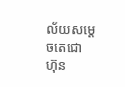ល័យសម្តេចតេជោ ហ៊ុន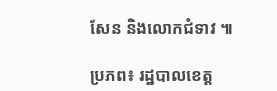សែន និងលោកជំទាវ ៕

ប្រភព៖ រដ្ឋបាលខេត្ត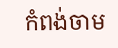កំពង់ចាម